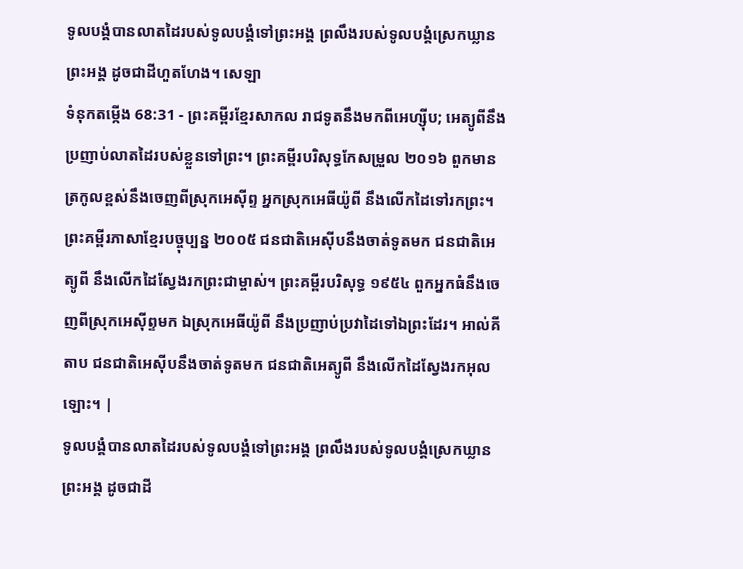ទូលបង្គំបានលាតដៃរបស់ទូលបង្គំទៅព្រះអង្គ ព្រលឹងរបស់ទូលបង្គំស្រេកឃ្លានព្រះអង្គ ដូចជាដីហួតហែង។ សេឡា
ទំនុកតម្កើង 68:31 - ព្រះគម្ពីរខ្មែរសាកល រាជទូតនឹងមកពីអេហ្ស៊ីប; អេត្យូពីនឹងប្រញាប់លាតដៃរបស់ខ្លួនទៅព្រះ។ ព្រះគម្ពីរបរិសុទ្ធកែសម្រួល ២០១៦ ពួកមានត្រកូលខ្ពស់នឹងចេញពីស្រុកអេស៊ីព្ទ អ្នកស្រុកអេធីយ៉ូពី នឹងលើកដៃទៅរកព្រះ។ ព្រះគម្ពីរភាសាខ្មែរបច្ចុប្បន្ន ២០០៥ ជនជាតិអេស៊ីបនឹងចាត់ទូតមក ជនជាតិអេត្យូពី នឹងលើកដៃស្វែងរកព្រះជាម្ចាស់។ ព្រះគម្ពីរបរិសុទ្ធ ១៩៥៤ ពួកអ្នកធំនឹងចេញពីស្រុកអេស៊ីព្ទមក ឯស្រុកអេធីយ៉ូពី នឹងប្រញាប់ប្រវាដៃទៅឯព្រះដែរ។ អាល់គីតាប ជនជាតិអេស៊ីបនឹងចាត់ទូតមក ជនជាតិអេត្យូពី នឹងលើកដៃស្វែងរកអុលឡោះ។ |
ទូលបង្គំបានលាតដៃរបស់ទូលបង្គំទៅព្រះអង្គ ព្រលឹងរបស់ទូលបង្គំស្រេកឃ្លានព្រះអង្គ ដូចជាដី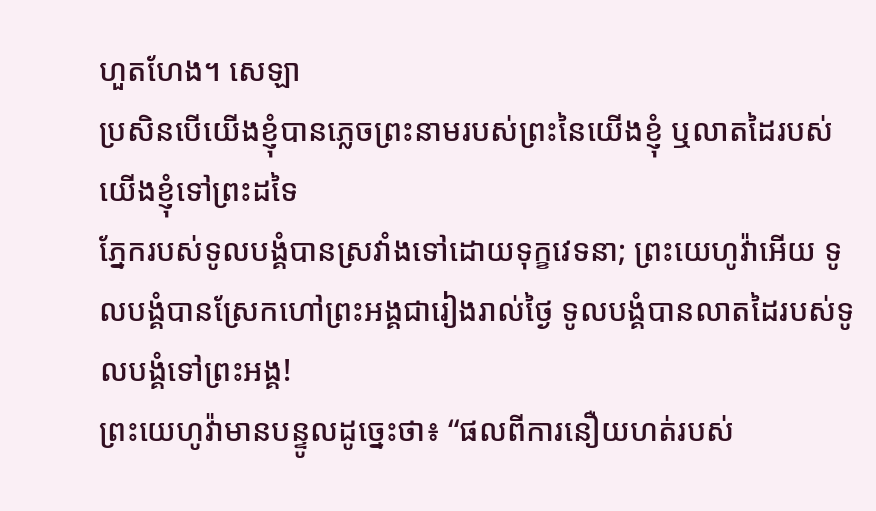ហួតហែង។ សេឡា
ប្រសិនបើយើងខ្ញុំបានភ្លេចព្រះនាមរបស់ព្រះនៃយើងខ្ញុំ ឬលាតដៃរបស់យើងខ្ញុំទៅព្រះដទៃ
ភ្នែករបស់ទូលបង្គំបានស្រវាំងទៅដោយទុក្ខវេទនា; ព្រះយេហូវ៉ាអើយ ទូលបង្គំបានស្រែកហៅព្រះអង្គជារៀងរាល់ថ្ងៃ ទូលបង្គំបានលាតដៃរបស់ទូលបង្គំទៅព្រះអង្គ!
ព្រះយេហូវ៉ាមានបន្ទូលដូច្នេះថា៖ “ផលពីការនឿយហត់របស់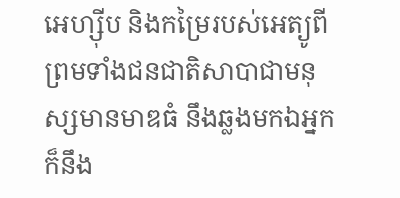អេហ្ស៊ីប និងកម្រៃរបស់អេត្យូពី ព្រមទាំងជនជាតិសាបាជាមនុស្សមានមាឌធំ នឹងឆ្លងមកឯអ្នក ក៏នឹង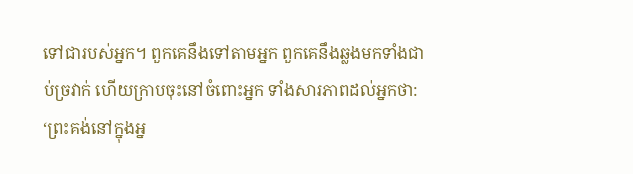ទៅជារបស់អ្នក។ ពួកគេនឹងទៅតាមអ្នក ពួកគេនឹងឆ្លងមកទាំងជាប់ច្រវាក់ ហើយក្រាបចុះនៅចំពោះអ្នក ទាំងសារភាពដល់អ្នកថា: ‘ព្រះគង់នៅក្នុងអ្ន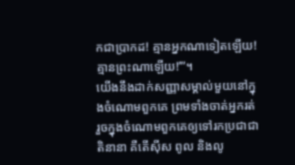កជាប្រាកដ! គ្មានអ្នកណាទៀតឡើយ! គ្មានព្រះណាឡើយ!’”។
យើងនឹងដាក់សញ្ញាសម្គាល់មួយនៅក្នុងចំណោមពួកគេ ព្រមទាំងចាត់អ្នករត់រួចក្នុងចំណោមពួកគេឲ្យទៅរកប្រជាជាតិនានា គឺតើស៊ីស ពូល និងលូ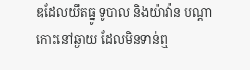ឌដែលយឹតធ្នូ ទូបាល និងយ៉ាវ៉ាន បណ្ដាកោះនៅឆ្ងាយ ដែលមិនទាន់ឮ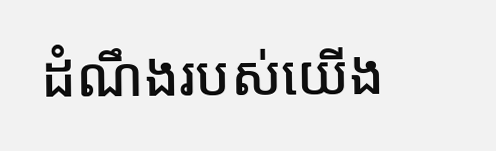ដំណឹងរបស់យើង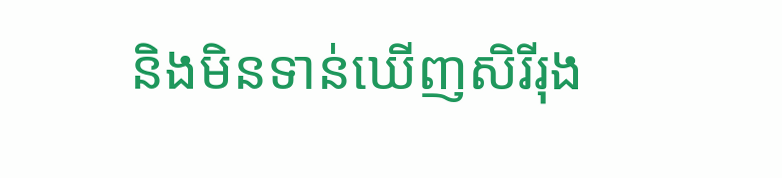និងមិនទាន់ឃើញសិរីរុង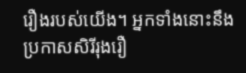រឿងរបស់យើង។ អ្នកទាំងនោះនឹងប្រកាសសិរីរុងរឿ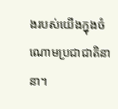ងរបស់យើងក្នុងចំណោមប្រជាជាតិនានា។